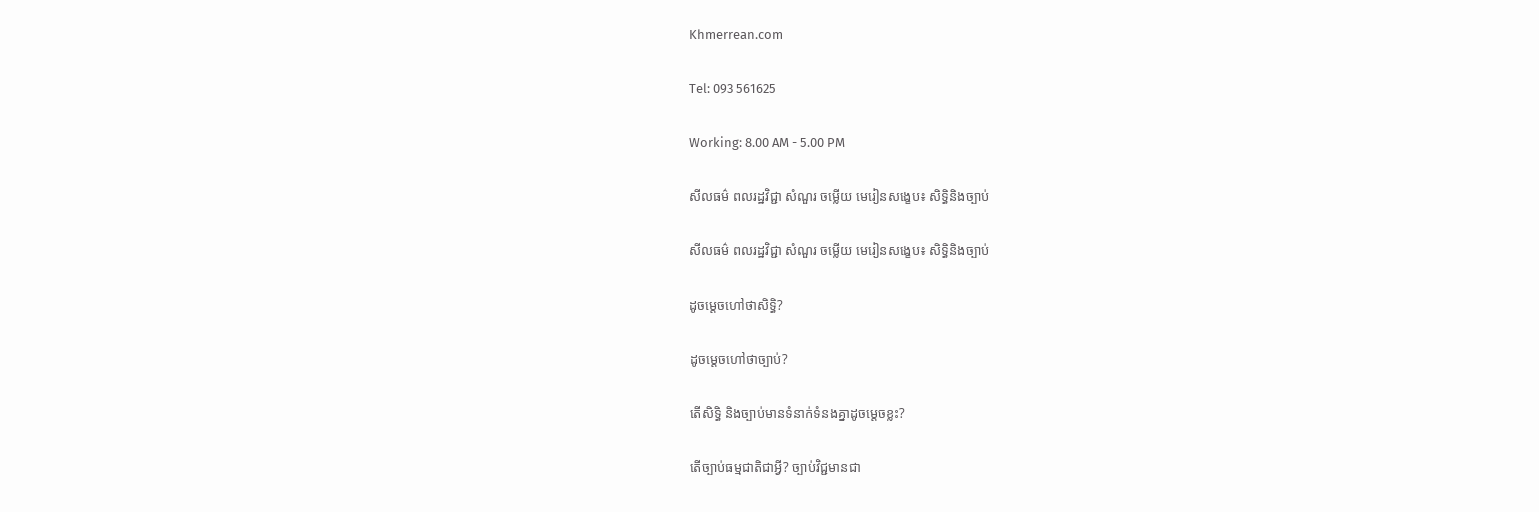Khmerrean.com

Tel: 093 561625

Working: 8.00 AM - 5.00 PM

សីលធម៌ ពលរដ្ឋវិជ្ជា សំណួរ ចម្លើយ មេរៀនសង្ខេប៖ សិទ្ធិនិងច្បាប់

សីលធម៌ ពលរដ្ឋវិជ្ជា សំណួរ ចម្លើយ មេរៀនសង្ខេប៖ សិទ្ធិនិងច្បាប់

ដូចម្ដេចហៅថាសិទ្ធិ?

ដូចម្ដេចហៅថាច្បាប់?

តើសិទ្ធិ និងច្បាប់មានទំនាក់ទំនងគ្នាដូចម្ដេចខ្លះ?

តើច្បាប់ធម្មជាតិជាអ្វី? ច្បាប់វិជ្ជមានជា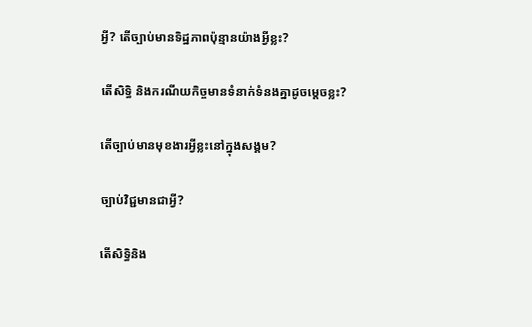អ្វី? តើច្បាប់មានទិដ្ឋភាពប៉ុន្មានយ៉ាងអ្វីខ្លះ?

តើសិទ្ធិ និងករណីយកិច្ចមានទំនាក់ទំនងគ្នាដូចម្ដេចខ្លះ?

តើច្បាប់មានមុខងារអ្វីខ្លះនៅក្នុងសង្គម?

ច្បាប់វិជ្ជមានជាអ្វី?

តើសិទ្ធិនិង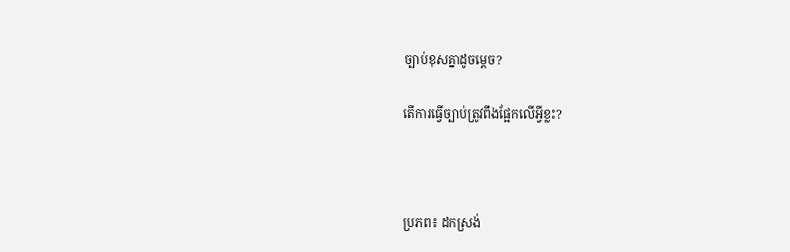ច្បាប់ខុសគ្នាដូចម្ដេច?

តើការធ្វើច្បាប់ត្រូវពឹងផ្អែកលើអ្វីខ្លះ?



ប្រភព៖ ដកស្រង់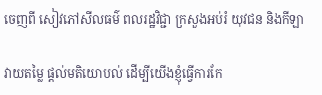ចេញពី សៀវភៅសីលធម៌ ពលរដ្ឋវិជ្ជា ក្រសួងអប់រំ យុវជន និងកីឡា

វាយតម្លៃ ផ្តល់មតិយោបល់ ដើម្បីយើងខ្ញុំធ្វើការកែ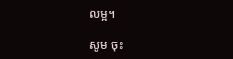លម្អ។

សូម ចុះ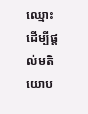ឈ្មោះ ដើម្បីផ្តល់មតិយោប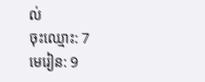ល់
ចុះឈ្មោះ: 7
មេរៀន: 9